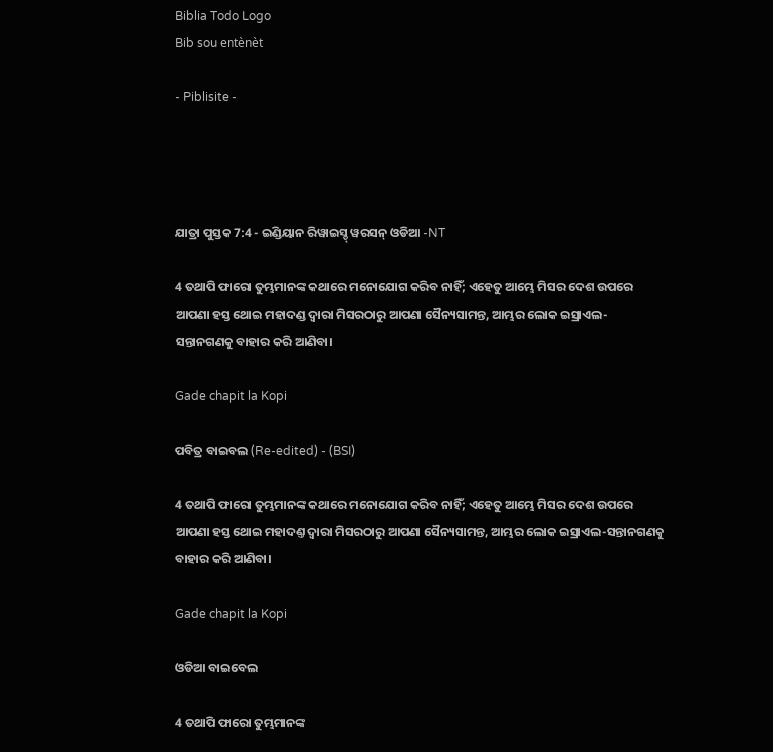Biblia Todo Logo
Bib sou entènèt

- Piblisite -




ଯାତ୍ରା ପୁସ୍ତକ 7:4 - ଇଣ୍ଡିୟାନ ରିୱାଇସ୍ଡ୍ ୱରସନ୍ ଓଡିଆ -NT

4 ତଥାପି ଫାରୋ ତୁମ୍ଭମାନଙ୍କ କଥାରେ ମନୋଯୋଗ କରିବ ନାହିଁ; ଏହେତୁ ଆମ୍ଭେ ମିସର ଦେଶ ଉପରେ ଆପଣା ହସ୍ତ ଥୋଇ ମହାଦଣ୍ଡ ଦ୍ୱାରା ମିସରଠାରୁ ଆପଣା ସୈନ୍ୟସାମନ୍ତ, ଆମ୍ଭର ଲୋକ ଇସ୍ରାଏଲ-ସନ୍ତାନଗଣକୁ ବାହାର କରି ଆଣିବା।

Gade chapit la Kopi

ପବିତ୍ର ବାଇବଲ (Re-edited) - (BSI)

4 ତଥାପି ଫାରୋ ତୁମ୍ଭମାନଙ୍କ କଥାରେ ମନୋଯୋଗ କରିବ ନାହିଁ; ଏହେତୁ ଆମ୍ଭେ ମିସର ଦେଶ ଉପରେ ଆପଣା ହସ୍ତ ଥୋଇ ମହାଦଣ୍ତ ଦ୍ଵାରା ମିସରଠାରୁ ଆପଣା ସୈନ୍ୟସାମନ୍ତ, ଆମ୍ଭର ଲୋକ ଇସ୍ରାଏଲ-ସନ୍ତାନଗଣକୁ ବାହାର କରି ଆଣିବା।

Gade chapit la Kopi

ଓଡିଆ ବାଇବେଲ

4 ତଥାପି ଫାରୋ ତୁମ୍ଭମାନଙ୍କ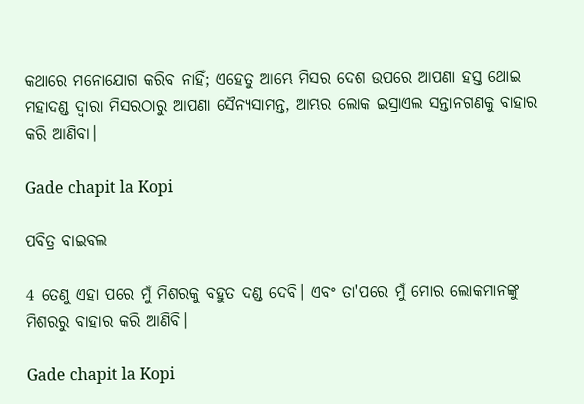କଥାରେ ମନୋଯୋଗ କରିବ ନାହିଁ; ଏହେତୁ ଆମ୍ଭେ ମିସର ଦେଶ ଉପରେ ଆପଣା ହସ୍ତ ଥୋଇ ମହାଦଣ୍ଡ ଦ୍ୱାରା ମିସରଠାରୁ ଆପଣା ସୈନ୍ୟସାମନ୍ତ, ଆମ୍ଭର ଲୋକ ଇସ୍ରାଏଲ ସନ୍ତାନଗଣକୁ ବାହାର କରି ଆଣିବା।

Gade chapit la Kopi

ପବିତ୍ର ବାଇବଲ

4 ତେଣୁ ଏହା ପରେ ମୁଁ ମିଶରକୁ ବହୁତ ଦଣ୍ଡ ଦେବି। ଏବଂ ତା'ପରେ ମୁଁ ମୋର ଲୋକମାନଙ୍କୁ ମିଶରରୁ ବାହାର କରି ଆଣିବି।

Gade chapit la Kopi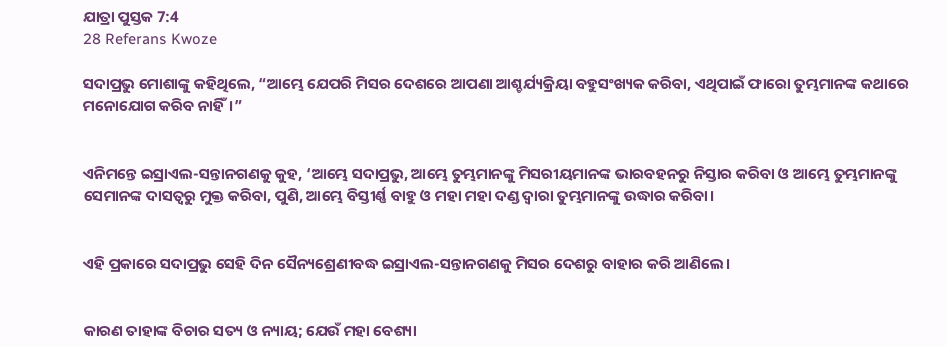ଯାତ୍ରା ପୁସ୍ତକ 7:4
28 Referans Kwoze

ସଦାପ୍ରଭୁ ମୋଶାଙ୍କୁ କହିଥିଲେ, “ଆମ୍ଭେ ଯେପରି ମିସର ଦେଶରେ ଆପଣା ଆଶ୍ଚର୍ଯ୍ୟକ୍ରିୟା ବହୁସଂଖ୍ୟକ କରିବା, ଏଥିପାଇଁ ଫାରୋ ତୁମ୍ଭମାନଙ୍କ କଥାରେ ମନୋଯୋଗ କରିବ ନାହିଁ।”


ଏନିମନ୍ତେ ଇସ୍ରାଏଲ-ସନ୍ତାନଗଣକୁ କୁହ, ‘ଆମ୍ଭେ ସଦାପ୍ରଭୁ, ଆମ୍ଭେ ତୁମ୍ଭମାନଙ୍କୁ ମିସରୀୟମାନଙ୍କ ଭାରବହନରୁ ନିସ୍ତାର କରିବା ଓ ଆମ୍ଭେ ତୁମ୍ଭମାନଙ୍କୁ ସେମାନଙ୍କ ଦାସତ୍ୱରୁ ମୁକ୍ତ କରିବା, ପୁଣି, ଆମ୍ଭେ ବିସ୍ତୀର୍ଣ୍ଣ ବାହୁ ଓ ମହା ମହା ଦଣ୍ଡ ଦ୍ୱାରା ତୁମ୍ଭମାନଙ୍କୁ ଉଦ୍ଧାର କରିବା।


ଏହି ପ୍ରକାରେ ସଦାପ୍ରଭୁ ସେହି ଦିନ ସୈନ୍ୟଶ୍ରେଣୀବଦ୍ଧ ଇସ୍ରାଏଲ-ସନ୍ତାନଗଣକୁ ମିସର ଦେଶରୁ ବାହାର କରି ଆଣିଲେ।


କାରଣ ତାହାଙ୍କ ବିଚାର ସତ୍ୟ ଓ ନ୍ୟାୟ; ଯେଉଁ ମହା ବେଶ୍ୟା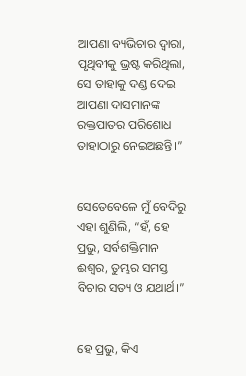ଆପଣା ବ୍ୟଭିଚାର ଦ୍ୱାରା, ପୃଥିବୀକୁ ଭ୍ରଷ୍ଟ କରିଥିଲା, ସେ ତାହାକୁ ଦଣ୍ଡ ଦେଇ ଆପଣା ଦାସମାନଙ୍କ ରକ୍ତପାତର ପରିଶୋଧ ତାହାଠାରୁ ନେଇଅଛନ୍ତି।”


ସେତେବେଳେ ମୁଁ ବେଦିରୁ ଏହା ଶୁଣିଲି, “ହଁ, ହେ ପ୍ରଭୁ, ସର୍ବଶକ୍ତିମାନ ଈଶ୍ବର, ତୁମ୍ଭର ସମସ୍ତ ବିଚାର ସତ୍ୟ ଓ ଯଥାର୍ଥ।”


ହେ ପ୍ରଭୁ, କିଏ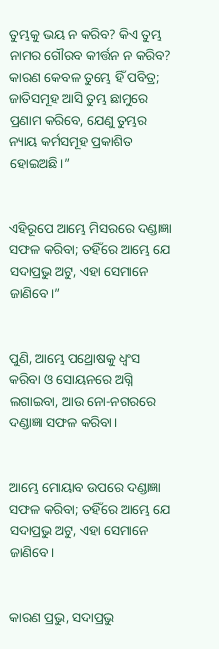ତୁମ୍ଭକୁ ଭୟ ନ କରିବ? କିଏ ତୁମ୍ଭ ନାମର ଗୌରବ କୀର୍ତ୍ତନ ନ କରିବ? କାରଣ କେବଳ ତୁମ୍ଭେ ହିଁ ପବିତ୍ର; ଜାତିସମୂହ ଆସି ତୁମ୍ଭ ଛାମୁରେ ପ୍ରଣାମ କରିବେ, ଯେଣୁ ତୁମ୍ଭର ନ୍ୟାୟ କର୍ମସମୂହ ପ୍ରକାଶିତ ହୋଇଅଛି।”


ଏହିରୂପେ ଆମ୍ଭେ ମିସରରେ ଦଣ୍ଡାଜ୍ଞା ସଫଳ କରିବା; ତହିଁରେ ଆମ୍ଭେ ଯେ ସଦାପ୍ରଭୁ ଅଟୁ, ଏହା ସେମାନେ ଜାଣିବେ।”


ପୁଣି, ଆମ୍ଭେ ପଥ୍ରୋଷକୁ ଧ୍ୱଂସ କରିବା ଓ ସୋୟନରେ ଅଗ୍ନି ଲଗାଇବା, ଆଉ ନୋ-ନଗରରେ ଦଣ୍ଡାଜ୍ଞା ସଫଳ କରିବା।


ଆମ୍ଭେ ମୋୟାବ ଉପରେ ଦଣ୍ଡାଜ୍ଞା ସଫଳ କରିବା; ତହିଁରେ ଆମ୍ଭେ ଯେ ସଦାପ୍ରଭୁ ଅଟୁ, ଏହା ସେମାନେ ଜାଣିବେ।


କାରଣ ପ୍ରଭୁ, ସଦାପ୍ରଭୁ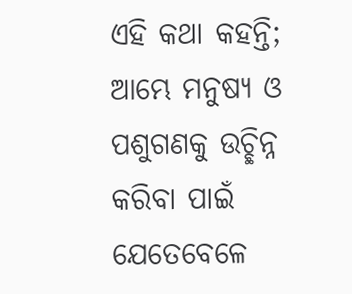ଏହି କଥା କହନ୍ତି; ଆମ୍ଭେ ମନୁଷ୍ୟ ଓ ପଶୁଗଣକୁ ଉଚ୍ଛିନ୍ନ କରିବା ପାଇଁ ଯେତେବେଳେ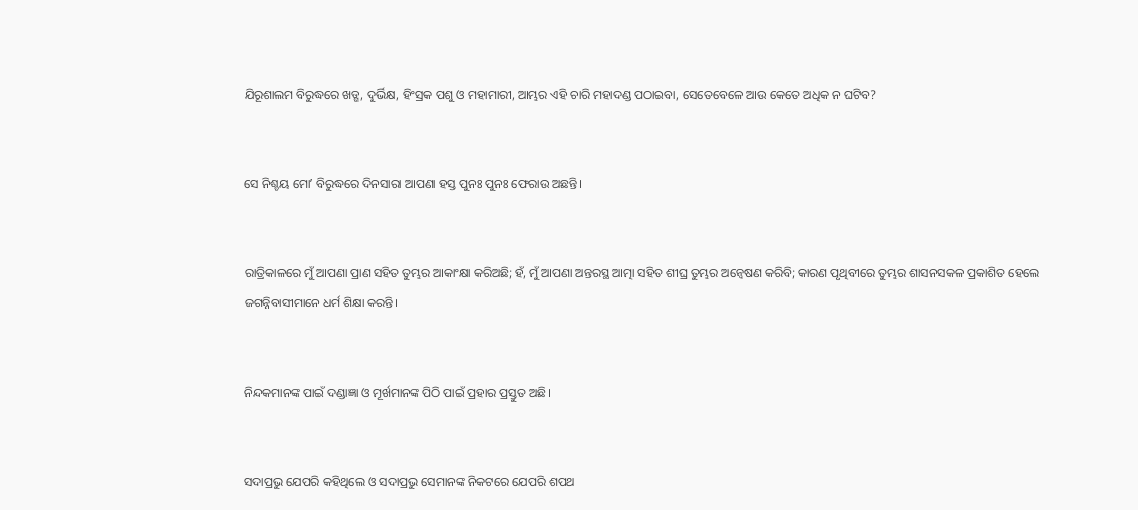ଯିରୂଶାଲମ ବିରୁଦ୍ଧରେ ଖଡ୍ଗ, ଦୁର୍ଭିକ୍ଷ, ହିଂସ୍ରକ ପଶୁ ଓ ମହାମାରୀ, ଆମ୍ଭର ଏହି ଚାରି ମହାଦଣ୍ଡ ପଠାଇବା, ସେତେବେଳେ ଆଉ କେତେ ଅଧିକ ନ ଘଟିବ?


ସେ ନିଶ୍ଚୟ ମୋʼ ବିରୁଦ୍ଧରେ ଦିନସାରା ଆପଣା ହସ୍ତ ପୁନଃ ପୁନଃ ଫେରାଉ ଅଛନ୍ତି।


ରାତ୍ରିକାଳରେ ମୁଁ ଆପଣା ପ୍ରାଣ ସହିତ ତୁମ୍ଭର ଆକାଂକ୍ଷା କରିଅଛି; ହଁ, ମୁଁ ଆପଣା ଅନ୍ତରସ୍ଥ ଆତ୍ମା ସହିତ ଶୀଘ୍ର ତୁମ୍ଭର ଅନ୍ୱେଷଣ କରିବି; କାରଣ ପୃଥିବୀରେ ତୁମ୍ଭର ଶାସନସକଳ ପ୍ରକାଶିତ ହେଲେ ଜଗନ୍ନିବାସୀମାନେ ଧର୍ମ ଶିକ୍ଷା କରନ୍ତି।


ନିନ୍ଦକମାନଙ୍କ ପାଇଁ ଦଣ୍ଡାଜ୍ଞା ଓ ମୂର୍ଖମାନଙ୍କ ପିଠି ପାଇଁ ପ୍ରହାର ପ୍ରସ୍ତୁତ ଅଛି।


ସଦାପ୍ରଭୁ ଯେପରି କହିଥିଲେ ଓ ସଦାପ୍ରଭୁ ସେମାନଙ୍କ ନିକଟରେ ଯେପରି ଶପଥ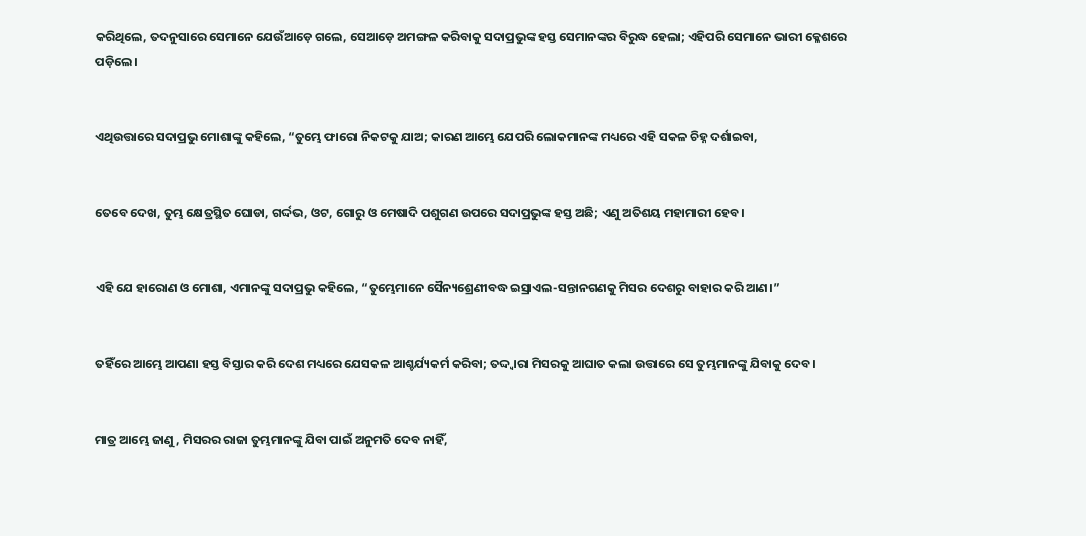କରିଥିଲେ, ତଦନୁସାରେ ସେମାନେ ଯେଉଁଆଡ଼େ ଗଲେ, ସେଆଡ଼େ ଅମଙ୍ଗଳ କରିବାକୁ ସଦାପ୍ରଭୁଙ୍କ ହସ୍ତ ସେମାନଙ୍କର ବିରୁଦ୍ଧ ହେଲା; ଏହିପରି ସେମାନେ ଭାରୀ କ୍ଳେଶରେ ପଡ଼ିଲେ।


ଏଥିଉତ୍ତାରେ ସଦାପ୍ରଭୁ ମୋଶାଙ୍କୁ କହିଲେ, “ତୁମ୍ଭେ ଫାରୋ ନିକଟକୁ ଯାଅ; କାରଣ ଆମ୍ଭେ ଯେପରି ଲୋକମାନଙ୍କ ମଧ୍ୟରେ ଏହି ସକଳ ଚିହ୍ନ ଦର୍ଶାଇବା,


ତେବେ ଦେଖ, ତୁମ୍ଭ କ୍ଷେତ୍ରସ୍ଥିତ ଘୋଡା, ଗର୍ଦ୍ଦଭ, ଓଟ, ଗୋରୁ ଓ ମେଷାଦି ପଶୁଗଣ ଉପରେ ସଦାପ୍ରଭୁଙ୍କ ହସ୍ତ ଅଛି; ଏଣୁ ଅତିଶୟ ମହାମାରୀ ହେବ।


ଏହି ଯେ ହାରୋଣ ଓ ମୋଶା, ଏମାନଙ୍କୁ ସଦାପ୍ରଭୁ କହିଲେ, “ତୁମ୍ଭେମାନେ ସୈନ୍ୟଶ୍ରେଣୀବଦ୍ଧ ଇସ୍ରାଏଲ-ସନ୍ତାନଗଣକୁ ମିସର ଦେଶରୁ ବାହାର କରି ଆଣ।”


ତହିଁରେ ଆମ୍ଭେ ଆପଣା ହସ୍ତ ବିସ୍ତାର କରି ଦେଶ ମଧ୍ୟରେ ଯେସକଳ ଆଶ୍ଚର୍ଯ୍ୟକର୍ମ କରିବା; ତଦ୍ଦ୍ୱାରା ମିସରକୁ ଆଘାତ କଲା ଉତ୍ତାରେ ସେ ତୁମ୍ଭମାନଙ୍କୁ ଯିବାକୁ ଦେବ।


ମାତ୍ର ଆମ୍ଭେ ଜାଣୁ, ମିସରର ରାଜା ତୁମ୍ଭମାନଙ୍କୁ ଯିବା ପାଇଁ ଅନୁମତି ଦେବ ନାହିଁ,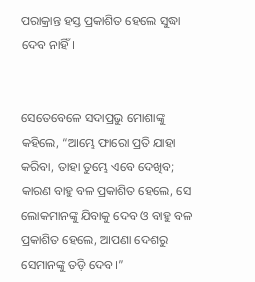ପରାକ୍ରାନ୍ତ ହସ୍ତ ପ୍ରକାଶିତ ହେଲେ ସୁଦ୍ଧା ଦେବ ନାହିଁ।


ସେତେବେଳେ ସଦାପ୍ରଭୁ ମୋଶାଙ୍କୁ କହିଲେ, “ଆମ୍ଭେ ଫାରୋ ପ୍ରତି ଯାହା କରିବା, ତାହା ତୁମ୍ଭେ ଏବେ ଦେଖିବ; କାରଣ ବାହୁ ବଳ ପ୍ରକାଶିତ ହେଲେ, ସେ ଲୋକମାନଙ୍କୁ ଯିବାକୁ ଦେବ ଓ ବାହୁ ବଳ ପ୍ରକାଶିତ ହେଲେ, ଆପଣା ଦେଶରୁ ସେମାନଙ୍କୁ ତଡ଼ି ଦେବ।”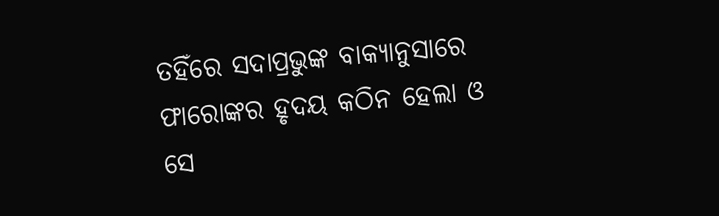ତହିଁରେ ସଦାପ୍ରଭୁଙ୍କ ବାକ୍ୟାନୁସାରେ ଫାରୋଙ୍କର ହୃଦୟ କଠିନ ହେଲା ଓ ସେ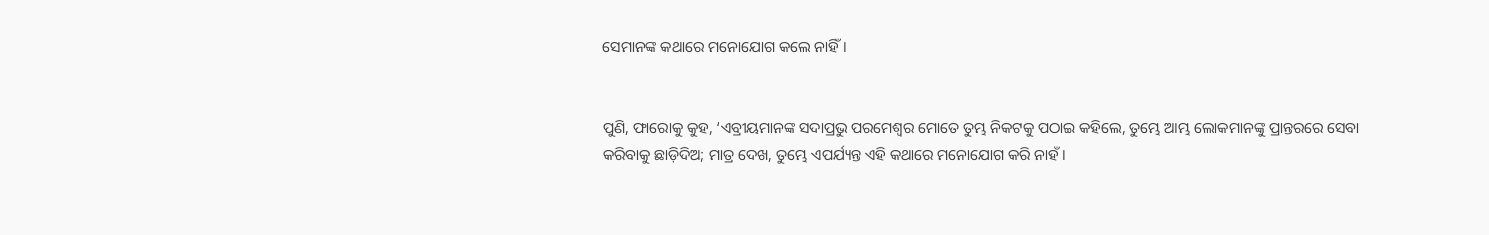ସେମାନଙ୍କ କଥାରେ ମନୋଯୋଗ କଲେ ନାହିଁ।


ପୁଣି, ଫାରୋକୁ କୁହ, ‘ଏବ୍ରୀୟମାନଙ୍କ ସଦାପ୍ରଭୁ ପରମେଶ୍ୱର ମୋତେ ତୁମ୍ଭ ନିକଟକୁ ପଠାଇ କହିଲେ, ତୁମ୍ଭେ ଆମ୍ଭ ଲୋକମାନଙ୍କୁ ପ୍ରାନ୍ତରରେ ସେବା କରିବାକୁ ଛାଡ଼ିଦିଅ; ମାତ୍ର ଦେଖ, ତୁମ୍ଭେ ଏପର୍ଯ୍ୟନ୍ତ ଏହି କଥାରେ ମନୋଯୋଗ କରି ନାହଁ।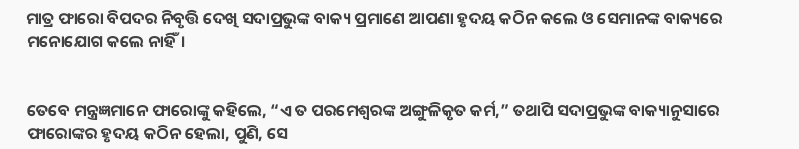ମାତ୍ର ଫାରୋ ବିପଦର ନିବୃତ୍ତି ଦେଖି ସଦାପ୍ରଭୁଙ୍କ ବାକ୍ୟ ପ୍ରମାଣେ ଆପଣା ହୃଦୟ କଠିନ କଲେ ଓ ସେମାନଙ୍କ ବାକ୍ୟରେ ମନୋଯୋଗ କଲେ ନାହିଁ।


ତେବେ ମନ୍ତ୍ରଜ୍ଞମାନେ ଫାରୋଙ୍କୁ କହିଲେ, “ଏ ତ ପରମେଶ୍ୱରଙ୍କ ଅଙ୍ଗୁଳିକୃତ କର୍ମ,” ତଥାପି ସଦାପ୍ରଭୁଙ୍କ ବାକ୍ୟାନୁସାରେ ଫାରୋଙ୍କର ହୃଦୟ କଠିନ ହେଲା, ପୁଣି, ସେ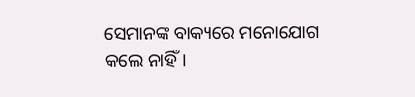ସେମାନଙ୍କ ବାକ୍ୟରେ ମନୋଯୋଗ କଲେ ନାହିଁ।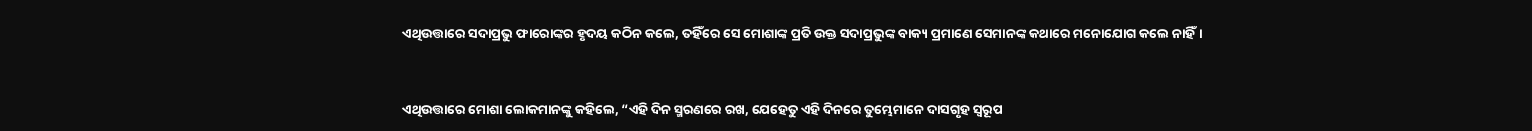ଏଥିଉତ୍ତାରେ ସଦାପ୍ରଭୁ ଫାରୋଙ୍କର ହୃଦୟ କଠିନ କଲେ, ତହିଁରେ ସେ ମୋଶାଙ୍କ ପ୍ରତି ଉକ୍ତ ସଦାପ୍ରଭୁଙ୍କ ବାକ୍ୟ ପ୍ରମାଣେ ସେମାନଙ୍କ କଥାରେ ମନୋଯୋଗ କଲେ ନାହିଁ।


ଏଥିଉତ୍ତାରେ ମୋଶା ଲୋକମାନଙ୍କୁ କହିଲେ, “ଏହି ଦିନ ସ୍ମରଣରେ ରଖ, ଯେହେତୁ ଏହି ଦିନରେ ତୁମ୍ଭେମାନେ ଦାସଗୃହ ସ୍ୱରୂପ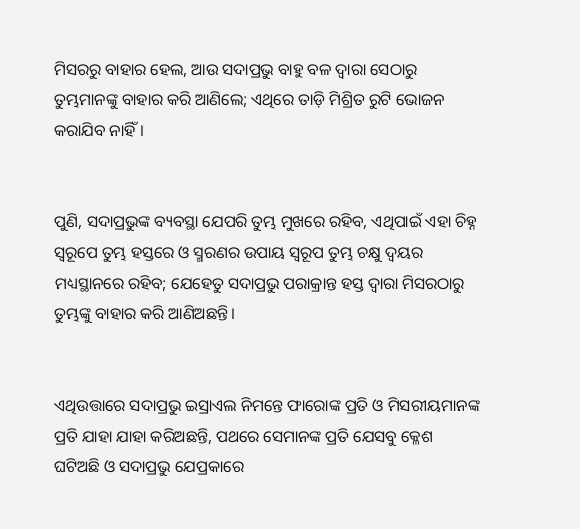ମିସରରୁ ବାହାର ହେଲ, ଆଉ ସଦାପ୍ରଭୁ ବାହୁ ବଳ ଦ୍ୱାରା ସେଠାରୁ ତୁମ୍ଭମାନଙ୍କୁ ବାହାର କରି ଆଣିଲେ; ଏଥିରେ ତାଡ଼ି ମିଶ୍ରିତ ରୁଟି ଭୋଜନ କରାଯିବ ନାହିଁ।


ପୁଣି, ସଦାପ୍ରଭୁଙ୍କ ବ୍ୟବସ୍ଥା ଯେପରି ତୁମ୍ଭ ମୁଖରେ ରହିବ, ଏଥିପାଇଁ ଏହା ଚିହ୍ନ ସ୍ୱରୂପେ ତୁମ୍ଭ ହସ୍ତରେ ଓ ସ୍ମରଣର ଉପାୟ ସ୍ୱରୂପ ତୁମ୍ଭ ଚକ୍ଷୁ ଦ୍ୱୟର ମଧ୍ୟସ୍ଥାନରେ ରହିବ; ଯେହେତୁ ସଦାପ୍ରଭୁ ପରାକ୍ରାନ୍ତ ହସ୍ତ ଦ୍ୱାରା ମିସରଠାରୁ ତୁମ୍ଭଙ୍କୁ ବାହାର କରି ଆଣିଅଛନ୍ତି।


ଏଥିଉତ୍ତାରେ ସଦାପ୍ରଭୁ ଇସ୍ରାଏଲ ନିମନ୍ତେ ଫାରୋଙ୍କ ପ୍ରତି ଓ ମିସରୀୟମାନଙ୍କ ପ୍ରତି ଯାହା ଯାହା କରିଅଛନ୍ତି, ପଥରେ ସେମାନଙ୍କ ପ୍ରତି ଯେସବୁ କ୍ଳେଶ ଘଟିଅଛି ଓ ସଦାପ୍ରଭୁ ଯେପ୍ରକାରେ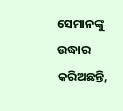ସେମାନଙ୍କୁ ଉଦ୍ଧାର କରିଅଛନ୍ତି,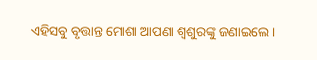ଏହିସବୁ ବୃତ୍ତାନ୍ତ ମୋଶା ଆପଣା ଶ୍ୱଶୁରଙ୍କୁ ଜଣାଇଲେ।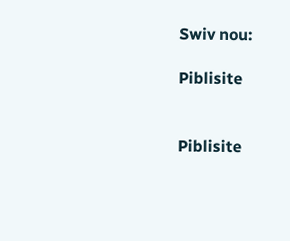Swiv nou:

Piblisite


Piblisite